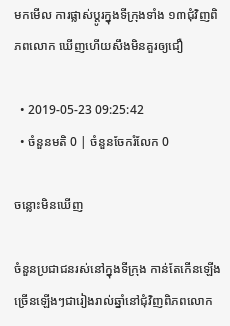មកមើល ការផ្លាស់ប្ដូរក្នុងទីក្រុងទាំង ១៣ជុំវិញពិភពលោក ឃើញហើយសឹងមិនគួរឲ្យជឿ

  • 2019-05-23 09:25:42
  • ចំនួនមតិ 0 | ចំនួនចែករំលែក 0

ចន្លោះមិនឃើញ

ចំនួនប្រជាជនរស់នៅក្នុងទីក្រុង កាន់តែកើនឡើងច្រើនឡើងៗជារៀងរាល់ឆ្នាំនៅជុំវិញពិភពលោក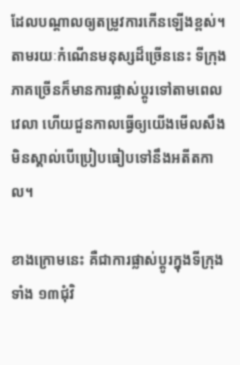ដែលបណ្ដាលឲ្យតម្រូវការកើនឡើងខ្ពស់។ តាមរយៈកំណើនមនុស្សដ៏ច្រើននេះ ទីក្រុងភាគច្រើនក៏មានការផ្លាស់ប្ដូរទៅតាមពេលវេលា ហើយជួនកាលធ្វើឲ្យយើងមើលសឹងមិនស្គាល់បើប្រៀបធៀបទៅនឹងអតីតកាល។

ខាងក្រោមនេះ គឺជាការផ្លាស់ប្ដូរក្នុងទីក្រុងទាំង ១៣ជុំវិ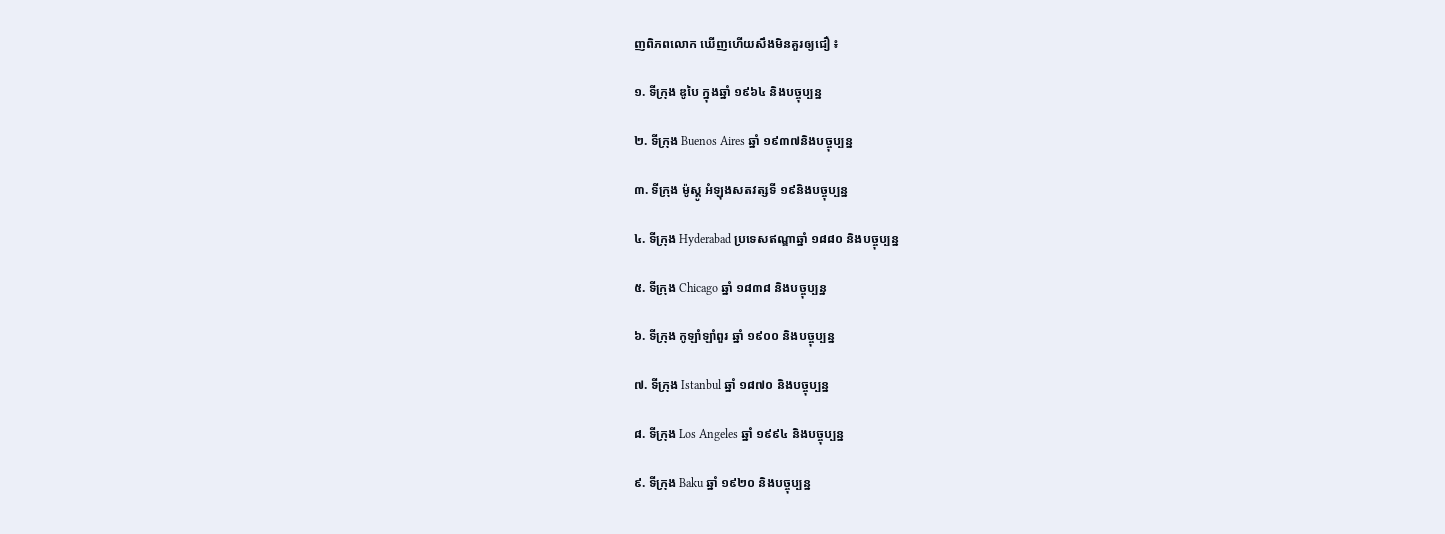ញពិភពលោក ឃើញហើយសឹងមិនគួរឲ្យជឿ ៖

១. ទីក្រុង ឌូបៃ ក្នុងឆ្នាំ ១៩៦៤ និងបច្ចុប្បន្ន

២. ទីក្រុង Buenos Aires ឆ្នាំ ១៩៣៧និងបច្ចុប្បន្ន

៣. ទីក្រុង ម៉ូស្គូ អំឡុងសតវត្សទី ១៩និងបច្ចុប្បន្ន

៤. ទីក្រុង Hyderabad ប្រទេសឥណ្ឌាឆ្នាំ ១៨៨០ និងបច្ចុប្បន្ន

៥. ទីក្រុង Chicago ឆ្នាំ ១៨៣៨ និងបច្ចុប្បន្ន

៦. ទីក្រុង កូឡាំឡាំពួរ ឆ្នាំ ១៩០០ និងបច្ចុប្បន្ន

៧. ទីក្រុង Istanbul ឆ្នាំ ១៨៧០ និងបច្ចុប្បន្ន

៨. ទីក្រុង Los Angeles ឆ្នាំ ១៩៩៤ និងបច្ចុប្បន្ន

៩. ទីក្រុង Baku ឆ្នាំ ១៩២០ និងបច្ចុប្បន្ន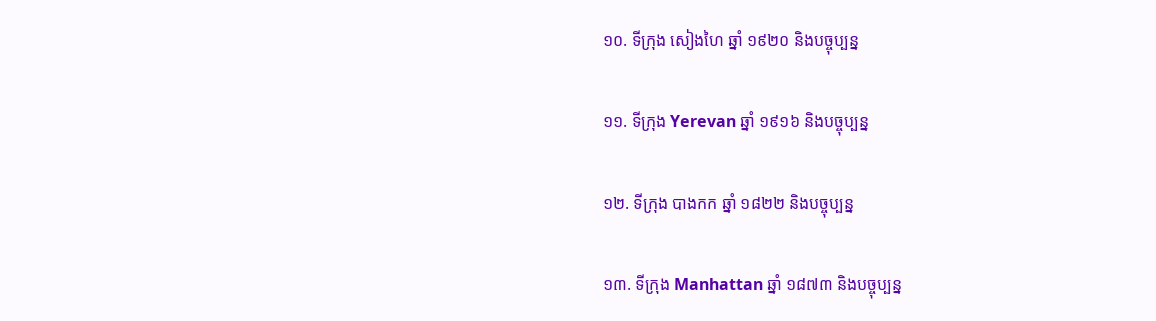១០. ទីក្រុង សៀងហៃ ឆ្នាំ ១៩២០ និងបច្ចុប្បន្ន

១១. ទីក្រុង Yerevan ឆ្នាំ ១៩១៦ និងបច្ចុប្បន្ន

១២. ទីក្រុង បាងកក ឆ្នាំ ១៨២២ និងបច្ចុប្បន្ន

១៣. ទីក្រុង Manhattan ឆ្នាំ ១៨៧៣ និងបច្ចុប្បន្ន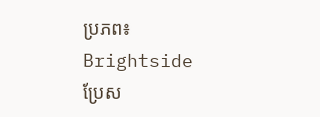ប្រភព៖ Brightside   ប្រែស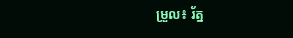ម្រួល៖ រ័ត្ន